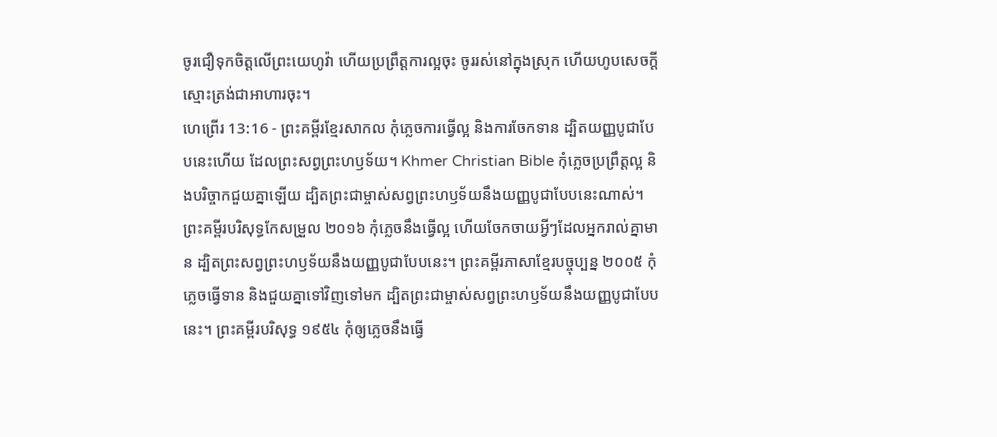ចូរជឿទុកចិត្តលើព្រះយេហូវ៉ា ហើយប្រព្រឹត្តការល្អចុះ ចូររស់នៅក្នុងស្រុក ហើយហូបសេចក្ដីស្មោះត្រង់ជាអាហារចុះ។
ហេព្រើរ 13:16 - ព្រះគម្ពីរខ្មែរសាកល កុំភ្លេចការធ្វើល្អ និងការចែកទាន ដ្បិតយញ្ញបូជាបែបនេះហើយ ដែលព្រះសព្វព្រះហឫទ័យ។ Khmer Christian Bible កុំភ្លេចប្រព្រឹត្ដល្អ និងបរិច្ចាកជួយគ្នាឡើយ ដ្បិតព្រះជាម្ចាស់សព្វព្រះហឫទ័យនឹងយញ្ញបូជាបែបនេះណាស់។ ព្រះគម្ពីរបរិសុទ្ធកែសម្រួល ២០១៦ កុំភ្លេចនឹងធ្វើល្អ ហើយចែកចាយអ្វីៗដែលអ្នករាល់គ្នាមាន ដ្បិតព្រះសព្វព្រះហឫទ័យនឹងយញ្ញបូជាបែបនេះ។ ព្រះគម្ពីរភាសាខ្មែរបច្ចុប្បន្ន ២០០៥ កុំភ្លេចធ្វើទាន និងជួយគ្នាទៅវិញទៅមក ដ្បិតព្រះជាម្ចាស់សព្វព្រះហឫទ័យនឹងយញ្ញបូជាបែបនេះ។ ព្រះគម្ពីរបរិសុទ្ធ ១៩៥៤ កុំឲ្យភ្លេចនឹងធ្វើ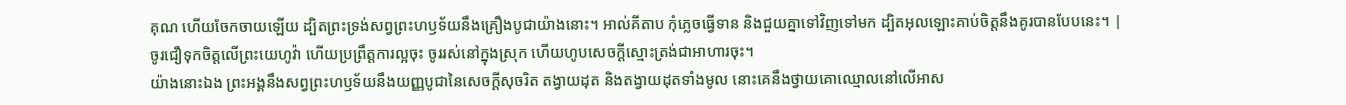គុណ ហើយចែកចាយឡើយ ដ្បិតព្រះទ្រង់សព្វព្រះហឫទ័យនឹងគ្រឿងបូជាយ៉ាងនោះ។ អាល់គីតាប កុំភ្លេចធ្វើទាន និងជួយគ្នាទៅវិញទៅមក ដ្បិតអុលឡោះគាប់ចិត្តនឹងគូរបានបែបនេះ។ |
ចូរជឿទុកចិត្តលើព្រះយេហូវ៉ា ហើយប្រព្រឹត្តការល្អចុះ ចូររស់នៅក្នុងស្រុក ហើយហូបសេចក្ដីស្មោះត្រង់ជាអាហារចុះ។
យ៉ាងនោះឯង ព្រះអង្គនឹងសព្វព្រះហឫទ័យនឹងយញ្ញបូជានៃសេចក្ដីសុចរិត តង្វាយដុត និងតង្វាយដុតទាំងមូល នោះគេនឹងថ្វាយគោឈ្មោលនៅលើអាស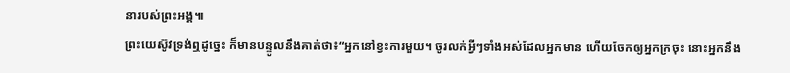នារបស់ព្រះអង្គ៕
ព្រះយេស៊ូវទ្រង់ឮដូច្នេះ ក៏មានបន្ទូលនឹងគាត់ថា៖“អ្នកនៅខ្វះការមួយ។ ចូរលក់អ្វីៗទាំងអស់ដែលអ្នកមាន ហើយចែកឲ្យអ្នកក្រចុះ នោះអ្នកនឹង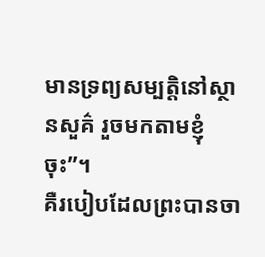មានទ្រព្យសម្បត្តិនៅស្ថានសួគ៌ រួចមកតាមខ្ញុំចុះ”។
គឺរបៀបដែលព្រះបានចា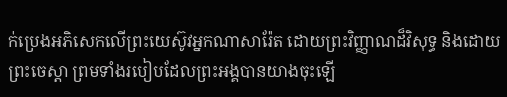ក់ប្រេងអភិសេកលើព្រះយេស៊ូវអ្នកណាសារ៉ែត ដោយព្រះវិញ្ញាណដ៏វិសុទ្ធ និងដោយព្រះចេស្ដា ព្រមទាំងរបៀបដែលព្រះអង្គបានយាងចុះឡើ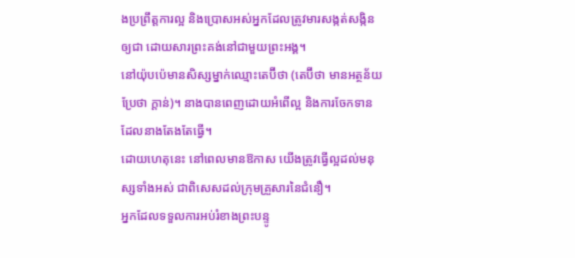ងប្រព្រឹត្តការល្អ និងប្រោសអស់អ្នកដែលត្រូវមារសង្កត់សង្កិនឲ្យជា ដោយសារព្រះគង់នៅជាមួយព្រះអង្គ។
នៅយ៉ុបប៉េមានសិស្សម្នាក់ឈ្មោះតេប៊ីថា (តេប៊ីថា មានអត្ថន័យប្រែថា ក្ដាន់)។ នាងបានពេញដោយអំពើល្អ និងការចែកទាន ដែលនាងតែងតែធ្វើ។
ដោយហេតុនេះ នៅពេលមានឱកាស យើងត្រូវធ្វើល្អដល់មនុស្សទាំងអស់ ជាពិសេសដល់ក្រុមគ្រួសារនៃជំនឿ។
អ្នកដែលទទួលការអប់រំខាងព្រះបន្ទូ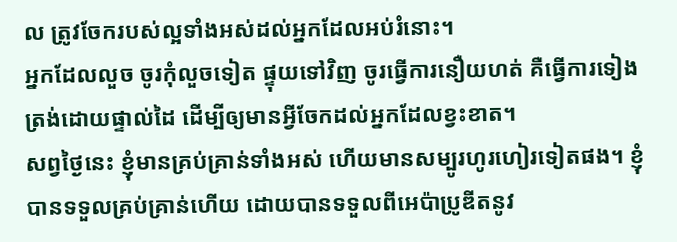ល ត្រូវចែករបស់ល្អទាំងអស់ដល់អ្នកដែលអប់រំនោះ។
អ្នកដែលលួច ចូរកុំលួចទៀត ផ្ទុយទៅវិញ ចូរធ្វើការនឿយហត់ គឺធ្វើការទៀងត្រង់ដោយផ្ទាល់ដៃ ដើម្បីឲ្យមានអ្វីចែកដល់អ្នកដែលខ្វះខាត។
សព្វថ្ងៃនេះ ខ្ញុំមានគ្រប់គ្រាន់ទាំងអស់ ហើយមានសម្បូរហូរហៀរទៀតផង។ ខ្ញុំបានទទួលគ្រប់គ្រាន់ហើយ ដោយបានទទួលពីអេប៉ាប្រូឌីតនូវ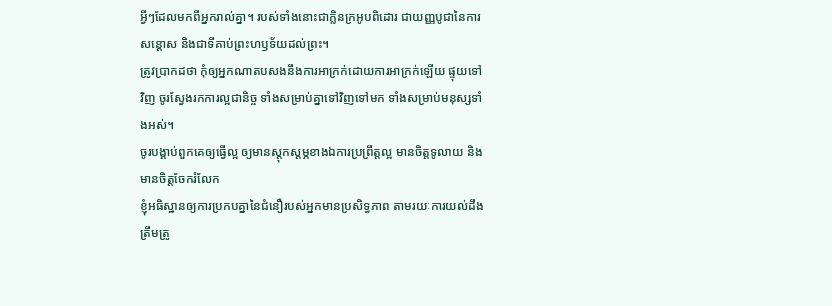អ្វីៗដែលមកពីអ្នករាល់គ្នា។ របស់ទាំងនោះជាក្លិនក្រអូបពិដោរ ជាយញ្ញបូជានៃការសន្ដោស និងជាទីគាប់ព្រះហឫទ័យដល់ព្រះ។
ត្រូវប្រាកដថា កុំឲ្យអ្នកណាតបសងនឹងការអាក្រក់ដោយការអាក្រក់ឡើយ ផ្ទុយទៅវិញ ចូរស្វែងរកការល្អជានិច្ច ទាំងសម្រាប់គ្នាទៅវិញទៅមក ទាំងសម្រាប់មនុស្សទាំងអស់។
ចូរបង្គាប់ពួកគេឲ្យធ្វើល្អ ឲ្យមានស្ដុកស្ដម្ភខាងឯការប្រព្រឹត្តល្អ មានចិត្តទូលាយ និងមានចិត្តចែករំលែក
ខ្ញុំអធិស្ឋានឲ្យការប្រកបគ្នានៃជំនឿរបស់អ្នកមានប្រសិទ្ធភាព តាមរយៈការយល់ដឹងត្រឹមត្រូ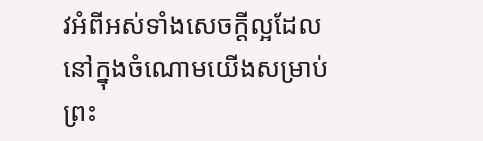វអំពីអស់ទាំងសេចក្ដីល្អដែលនៅក្នុងចំណោមយើងសម្រាប់ព្រះ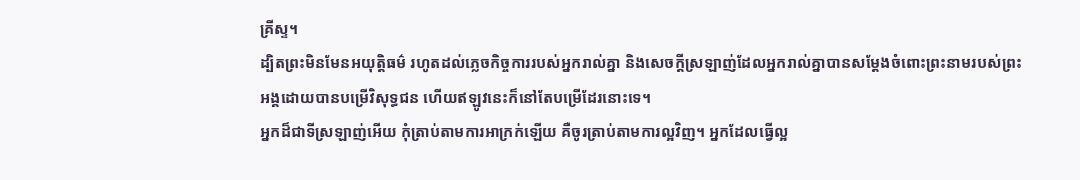គ្រីស្ទ។
ដ្បិតព្រះមិនមែនអយុត្តិធម៌ រហូតដល់ភ្លេចកិច្ចការរបស់អ្នករាល់គ្នា និងសេចក្ដីស្រឡាញ់ដែលអ្នករាល់គ្នាបានសម្ដែងចំពោះព្រះនាមរបស់ព្រះអង្គដោយបានបម្រើវិសុទ្ធជន ហើយឥឡូវនេះក៏នៅតែបម្រើដែរនោះទេ។
អ្នកដ៏ជាទីស្រឡាញ់អើយ កុំត្រាប់តាមការអាក្រក់ឡើយ គឺចូរត្រាប់តាមការល្អវិញ។ អ្នកដែលធ្វើល្អ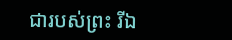ជារបស់ព្រះ រីឯ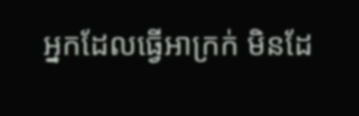អ្នកដែលធ្វើអាក្រក់ មិនដែ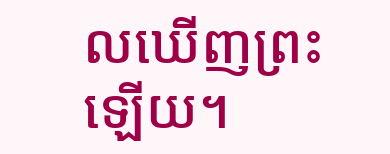លឃើញព្រះឡើយ។